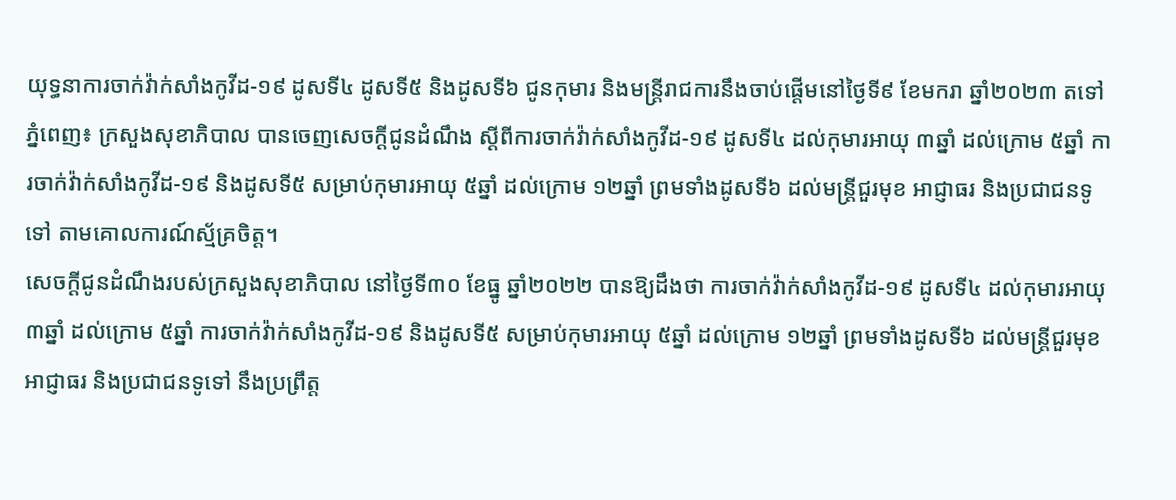យុទ្ធនាការចាក់វ៉ាក់សាំងកូវីដ-១៩ ដូសទី៤ ដូសទី៥ និងដូសទី៦ ជូនកុមារ និងមន្ត្រីរាជការនឹងចាប់ផ្តើមនៅថ្ងៃទី៩ ខែមករា ឆ្នាំ២០២៣ តទៅ
ភ្នំពេញ៖ ក្រសួងសុខាភិបាល បានចេញសេចក្តីជូនដំណឹង ស្តីពីការចាក់វ៉ាក់សាំងកូវីដ-១៩ ដូសទី៤ ដល់កុមារអាយុ ៣ឆ្នាំ ដល់ក្រោម ៥ឆ្នាំ ការចាក់វ៉ាក់សាំងកូវីដ-១៩ និងដូសទី៥ សម្រាប់កុមារអាយុ ៥ឆ្នាំ ដល់ក្រោម ១២ឆ្នាំ ព្រមទាំងដូសទី៦ ដល់មន្រ្តីជួរមុខ អាជ្ញាធរ និងប្រជាជនទូទៅ តាមគោលការណ៍ស្ម័គ្រចិត្ត។
សេចក្តីជូនដំណឹងរបស់ក្រសួងសុខាភិបាល នៅថ្ងៃទី៣០ ខែធ្នូ ឆ្នាំ២០២២ បានឱ្យដឹងថា ការចាក់វ៉ាក់សាំងកូវីដ-១៩ ដូសទី៤ ដល់កុមារអាយុ ៣ឆ្នាំ ដល់ក្រោម ៥ឆ្នាំ ការចាក់វ៉ាក់សាំងកូវីដ-១៩ និងដូសទី៥ សម្រាប់កុមារអាយុ ៥ឆ្នាំ ដល់ក្រោម ១២ឆ្នាំ ព្រមទាំងដូសទី៦ ដល់មន្រ្តីជួរមុខ អាជ្ញាធរ និងប្រជាជនទូទៅ នឹងប្រព្រឹត្ត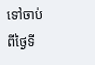ទៅចាប់ពីថ្ងៃទី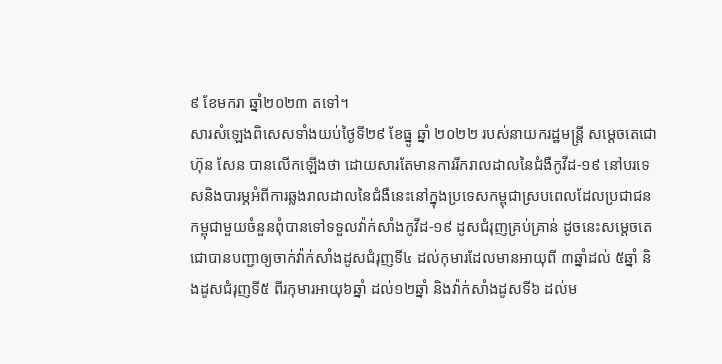៩ ខែមករា ឆ្នាំ២០២៣ តទៅ។
សារសំឡេងពិសេសទាំងយប់ថ្ងៃទី២៩ ខែធ្នូ ឆ្នាំ ២០២២ របស់នាយករដ្ឋមន្ត្រី សម្ដេចតេជោ ហ៊ុន សែន បានលើកឡើងថា ដោយសារតែមានការរីករាលដាលនៃជំងឺកូវីដ-១៩ នៅបរទេសនិងបារម្ភអំពីការឆ្លងរាលដាលនៃជំងឺនេះនៅក្នុងប្រទេសកម្ពុជាស្របពេលដែលប្រជាជនកម្ពុជាមួយចំនួនពុំបានទៅទទួលវ៉ាក់សាំងកូវីដ-១៩ ដូសជំរុញគ្រប់គ្រាន់ ដូចនេះសម្ដេចតេជោបានបញ្ជាឲ្យចាក់វ៉ាក់សាំងដូសជំរុញទី៤ ដល់កុមារដែលមានអាយុពី ៣ឆ្នាំដល់ ៥ឆ្នាំ និងដូសជំរុញទី៥ ពីរកុមារអាយុ៦ឆ្នាំ ដល់១២ឆ្នាំ និងវ៉ាក់សាំងដូសទី៦ ដល់ម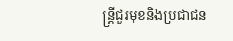ន្ត្រីជួរមុខនិងប្រជាជន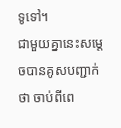ទូទៅ។
ជាមួយគ្នានេះសម្តេចបានគូសបញ្ជាក់ថា ចាប់ពីពេ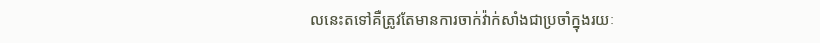លនេះតទៅគឺត្រូវតែមានការចាក់វ៉ាក់សាំងជាប្រចាំក្នុងរយៈ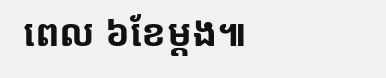ពេល ៦ខែម្ដង៕